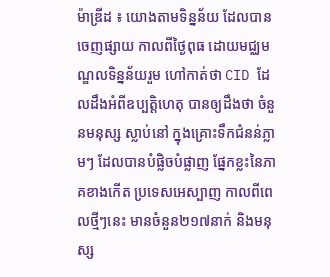ម៉ាឌ្រីដ ៖ យោងតាមទិន្នន័យ ដែលបានចេញផ្សាយ កាលពីថ្ងៃពុធ ដោយមជ្ឈមណ្ឌលទិន្នន័យរួម ហៅកាត់ថា CID ដែលដឹងអំពីឧប្បត្តិហេតុ បានឲ្យដឹងថា ចំនួនមនុស្ស ស្លាប់នៅ ក្នុងគ្រោះទឹកជំនន់ភ្លាមៗ ដែលបានបំផ្លិចបំផ្លាញ ផ្នែកខ្លះនៃភាគខាងកើត ប្រទេសអេស្បាញ កាលពីពេលថ្មីៗនេះ មានចំនួន២១៧នាក់ និងមនុស្ស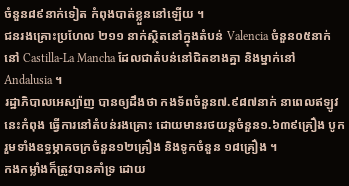ចំនួន៨៩នាក់ទៀត កំពុងបាត់ខ្លួននៅឡើយ ។
ជនរងគ្រោះប្រហែល ២១១ នាក់ស្ថិតនៅក្នុងតំបន់ Valencia ចំនួន០៥នាក់នៅ Castilla-La Mancha ដែលជាតំបន់នៅជិតខាងគ្នា និងម្នាក់នៅ Andalusia ។
រដ្ឋាភិបាលអេស្ប៉ាញ បានឲ្យដឹងថា កងទ័ពចំនួន៧.៩៨៧នាក់ នាពេលឥឡូវនេះកំពុង ធ្វើការនៅតំបន់រងគ្រោះ ដោយមានរថយន្តចំនួន១.៦៣៩គ្រឿង បូករួមទាំងឧទ្ធម្ភាគចក្រចំនួន១២គ្រឿង និងទូកចំនួន ១៨គ្រឿង ។
កងកម្លាំងក៏ត្រូវបានគាំទ្រ ដោយ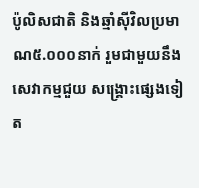ប៉ូលិសជាតិ និងឆ្មាំស៊ីវិលប្រមាណ៥.០០០នាក់ រួមជាមួយនឹងសេវាកម្មជួយ សង្គ្រោះផ្សេងទៀត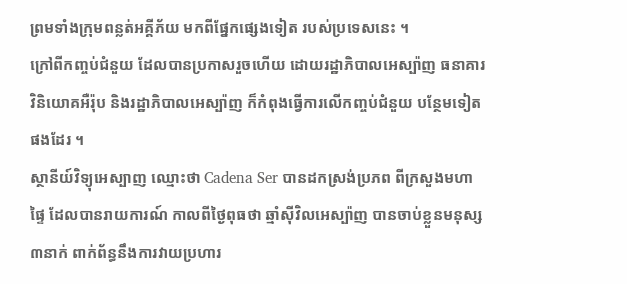ព្រមទាំងក្រុមពន្លត់អគ្គីភ័យ មកពីផ្នែកផ្សេងទៀត របស់ប្រទេសនេះ ។
ក្រៅពីកញ្ចប់ជំនួយ ដែលបានប្រកាសរួចហើយ ដោយរដ្ឋាភិបាលអេស្ប៉ាញ ធនាគារវិនិយោគអឺរ៉ុប និងរដ្ឋាភិបាលអេស្ប៉ាញ ក៏កំពុងធ្វើការលើកញ្ចប់ជំនួយ បន្ថែមទៀតផងដែរ ។
ស្ថានីយ៍វិទ្យុអេស្បាញ ឈ្មោះថា Cadena Ser បានដកស្រង់ប្រភព ពីក្រសួងមហាផ្ទៃ ដែលបានរាយការណ៍ កាលពីថ្ងៃពុធថា ឆ្មាំស៊ីវិលអេស្ប៉ាញ បានចាប់ខ្លួនមនុស្ស៣នាក់ ពាក់ព័ន្ធនឹងការវាយប្រហារ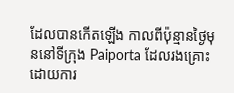ដែលបានកើតឡើង កាលពីប៉ុន្មានថ្ងៃមុននៅទីក្រុង Paiporta ដែលរងគ្រោះដោយការ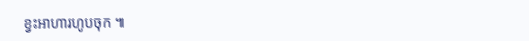ខ្វះអាហារហូបចុក ៕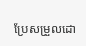ប្រែសម្រួលដោ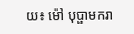យ៖ ម៉ៅ បុប្ផាមករា